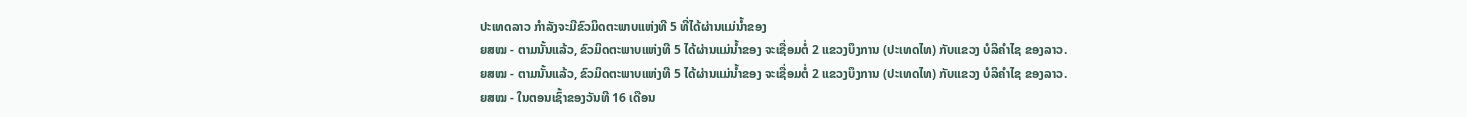ປະເທດລາວ ກຳລັງຈະມີຂົວມິດຕະພາບແຫ່ງທີ 5 ທີ່ໄດ້ຜ່ານແມ່ນໍ້າຂອງ
ຍສໝ - ຕາມນັ້ນແລ້ວ, ຂົວມິດຕະພາບແຫ່ງທີ 5 ໄດ້ຜ່ານແມ່ນໍ້າຂອງ ຈະເຊື່ອມຕໍ່ 2 ແຂວງບຶງການ (ປະເທດໄທ) ກັບແຂວງ ບໍລິຄຳໄຊ ຂອງລາວ.
ຍສໝ - ຕາມນັ້ນແລ້ວ, ຂົວມິດຕະພາບແຫ່ງທີ 5 ໄດ້ຜ່ານແມ່ນໍ້າຂອງ ຈະເຊື່ອມຕໍ່ 2 ແຂວງບຶງການ (ປະເທດໄທ) ກັບແຂວງ ບໍລິຄຳໄຊ ຂອງລາວ.
ຍສໝ - ໃນຕອນເຊົ້າຂອງວັນທີ 16 ເດືອນ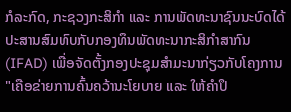ກໍລະກົດ, ກະຊວງກະສິກໍາ ແລະ ການພັດທະນາຊົນນະບົດໄດ້ປະສານສົມທົບກັບກອງທຶນພັດທະນາກະສິກໍາສາກົນ (IFAD) ເພື່ອຈັດຕັ້ງກອງປະຊຸມສໍາມະນາກ່ຽວກັບໂຄງການ "ເຄືອຂ່າຍການຄົ້ນຄວ້ານະໂຍບາຍ ແລະ ໃຫ້ຄຳປຶ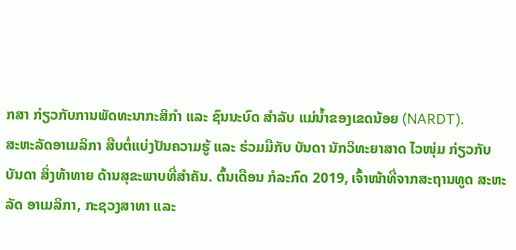ກສາ ກ່ຽວກັບການພັດທະນາກະສິກໍາ ແລະ ຊົນນະບົດ ສໍາລັບ ແມ່ນໍ້າຂອງເຂດນ້ອຍ (NARDT).
ສະຫະລັດອາເມລິກາ ສືບຕໍ່ແບ່ງປັນຄວາມຮູ້ ແລະ ຮ່ວມມືກັບ ບັນດາ ນັກວິທະຍາສາດ ໄວໜຸ່ມ ກ່ຽວກັບບັນດາ ສິ່ງທ້າທາຍ ດ້ານສຸຂະພາບທີ່ສໍາຄັນ. ຕົ້ນເດືອນ ກໍລະກົດ 2019, ເຈົ້າໜ້າທີ່ຈາກສະຖານທູດ ສະຫະລັດ ອາເມລິກາ, ກະຊວງສາທາ ແລະ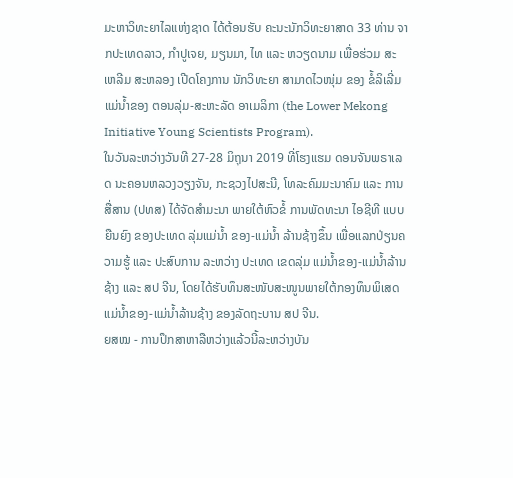ມະຫາວິທະຍາໄລແຫ່ງຊາດ ໄດ້ຕ້ອນຮັບ ຄະນະນັກວິທະຍາສາດ 33 ທ່ານ ຈາກປະເທດລາວ, ກໍາປູເຈຍ, ມຽນມາ, ໄທ ແລະ ຫວຽດນາມ ເພື່ອຮ່ວມ ສະເຫລີມ ສະຫລອງ ເປີດໂຄງການ ນັກວິທະຍາ ສາມາດໄວໜຸ່ມ ຂອງ ຂໍ້ລິເລີ່ມ ແມ່ນ້ຳຂອງ ຕອນລຸ່ມ-ສະຫະລັດ ອາເມລິກາ (the Lower Mekong Initiative Young Scientists Program).
ໃນວັນລະຫວ່າງວັນທີ 27-28 ມິຖຸນາ 2019 ທີ່ໂຮງແຮມ ດອນຈັນພຣາເລດ ນະຄອນຫລວງວຽງຈັນ, ກະຊວງໄປສະນີ, ໂທລະຄົມມະນາຄົມ ແລະ ການສື່ສານ (ປທສ) ໄດ້ຈັດສຳມະນາ ພາຍໃຕ້ຫົວຂໍ້ ການພັດທະນາ ໄອຊີທີ ແບບຍືນຍົງ ຂອງປະເທດ ລຸ່ມແມ່ນໍ້າ ຂອງ-ແມ່ນໍ້າ ລ້ານຊ້າງຂຶ້ນ ເພື່ອແລກປ່ຽນຄວາມຮູ້ ແລະ ປະສົບການ ລະຫວ່າງ ປະເທດ ເຂດລຸ່ມ ແມ່ນໍ້າຂອງ-ແມ່ນໍ້າລ້ານຊ້າງ ແລະ ສປ ຈີນ, ໂດຍໄດ້ຮັບທຶນສະໜັບສະໜູນພາຍໃຕ້ກອງທຶນພິເສດ ແມ່ນ້ຳຂອງ-ແມ່ນ້ຳລ້ານຊ້າງ ຂອງລັດຖະບານ ສປ ຈີນ.
ຍສໝ - ການປຶກສາຫາລືຫວ່າງແລ້ວນີ້ລະຫວ່າງບັນ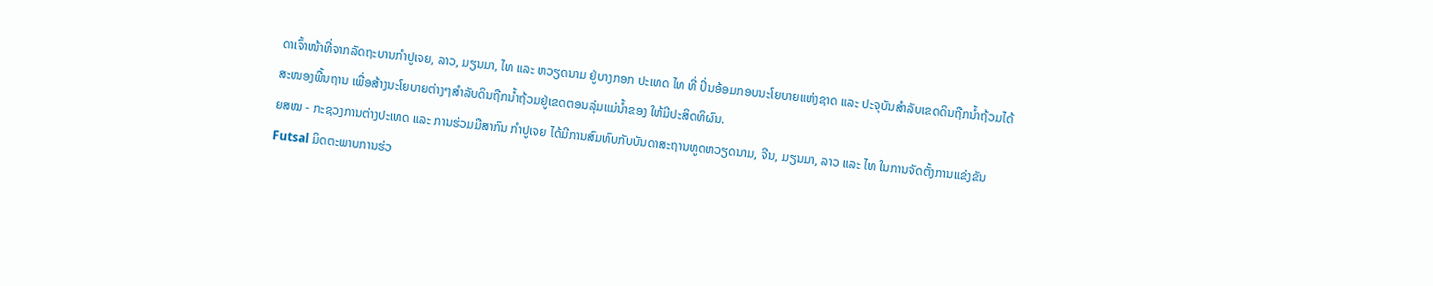ດາເຈົ້າໜ້າທີ່ຈາກລັດຖະບານກໍາປູເຈຍ, ລາວ, ມຽນມາ, ໄທ ແລະ ຫວຽດນາມ ຢູ່ບາງກອກ ປະເທດ ໄທ ທີ່ ປິ່ນອ້ອມກອບນະໂຍບາຍແຫ່ງຊາດ ແລະ ປະຈຸບັນສໍາລັບເຂດດິນຖືກນ້ຳຖ້ວມໄດ້ສະໜອງພື້ນຖານ ເພື່ອສ້າງນະໂຍບາຍຕ່າງໆສຳລັບດິນຖືກນ້ຳຖ້ວມຢູ່ເຂດຕອນລຸ່ມແມ່ນໍ້າຂອງ ໃຫ້ມີປະສິດທິຜົນ.
ຍສໝ - ກະຊວງການຕ່າງປະເທດ ແລະ ການຮ່ວມມືສາກົນ ກໍາປູເຈຍ ໄດ້ມີການສົມທົບກັບບັນດາສະຖານທູດຫວຽດນາມ, ຈີນ, ມຽນມາ, ລາວ ແລະ ໄທ ໃນການຈັດຕັ້ງການແຂ່ງຂັນ Futsal ມິດຕະພາບການຮ່ວ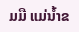ມມື ແມ່ນໍ້າຂ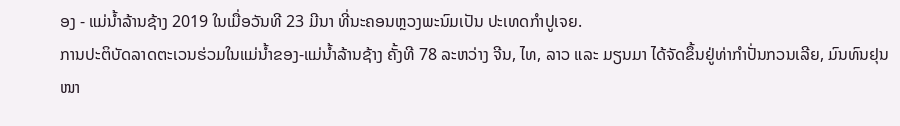ອງ - ແມ່ນໍ້າລ້ານຊ້າງ 2019 ໃນເມື່ອວັນທີ 23 ມີນາ ທີ່ນະຄອນຫຼວງພະນົມເປັນ ປະເທດກໍາປູເຈຍ.
ການປະຕິບັດລາດຕະເວນຮ່ວມໃນແມ່ນໍ້າຂອງ-ແມ່ນ້ຳລ້ານຊ້າງ ຄັ້ງທີ 78 ລະຫວ່າງ ຈີນ, ໄທ, ລາວ ແລະ ມຽນມາ ໄດ້ຈັດຂຶ້ນຢູ່ທ່າກຳປັ່ນກວນເລີຍ, ມົນທົນຢຸນໜາ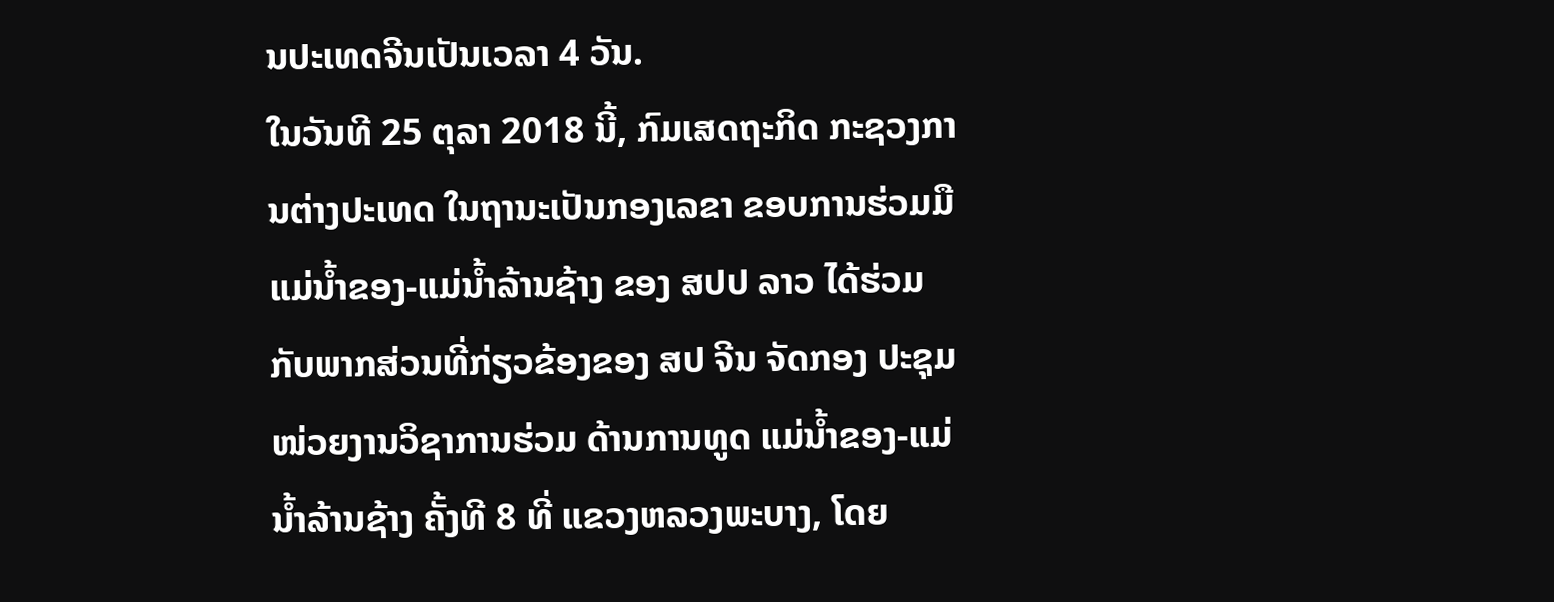ນປະເທດຈີນເປັນເວລາ 4 ວັນ.
ໃນວັນທີ 25 ຕຸລາ 2018 ນີ້, ກົມເສດຖະກິດ ກະຊວງການຕ່າງປະເທດ ໃນຖານະເປັນກອງເລຂາ ຂອບການຮ່ວມມືແມ່ນ້ຳຂອງ-ແມ່ນໍ້າລ້ານຊ້າງ ຂອງ ສປປ ລາວ ໄດ້ຮ່ວມກັບພາກສ່ວນທີ່ກ່ຽວຂ້ອງຂອງ ສປ ຈີນ ຈັດກອງ ປະຊຸມໜ່ວຍງານວິຊາການຮ່ວມ ດ້ານການທູດ ແມ່ນໍ້າຂອງ-ແມ່ນ້ຳລ້ານຊ້າງ ຄັ້ງທີ 8 ທີ່ ແຂວງຫລວງພະບາງ, ໂດຍ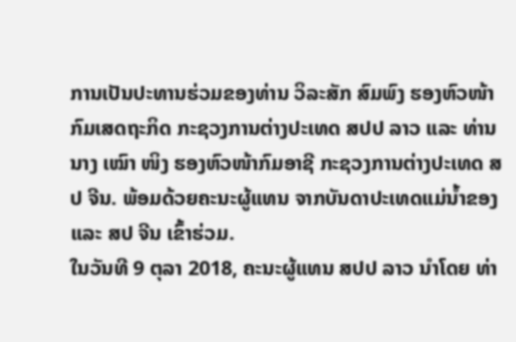ການເປັນປະທານຮ່ວມຂອງທ່ານ ວິລະສັກ ສົມພົງ ຮອງຫົວໜ້າກົມເສດຖະກິດ ກະຊວງການຕ່າງປະເທດ ສປປ ລາວ ແລະ ທ່ານ ນາງ ເໝົາ ໜິງ ຮອງຫົວໜ້າກົມອາຊີ ກະຊວງການຕ່າງປະເທດ ສປ ຈີນ. ພ້ອມດ້ວຍຄະນະຜູ້ແທນ ຈາກບັນດາປະເທດແມ່ນໍ້າຂອງ ແລະ ສປ ຈີນ ເຂົ້າຮ່ວມ.
ໃນວັນທີ 9 ຕຸລາ 2018, ຄະນະຜູ້ແທນ ສປປ ລາວ ນໍາໂດຍ ທ່າ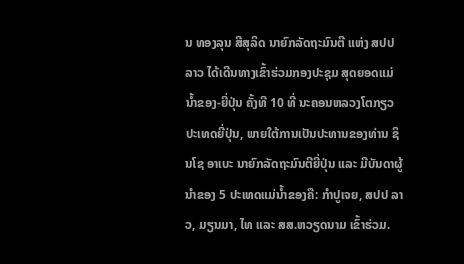ນ ທອງລຸນ ສີສຸລິດ ນາຍົກລັດຖະມົນຕີ ແຫ່ງ ສປປ ລາວ ໄດ້ເດີນທາງເຂົ້າຮ່ວມກອງປະຊຸມ ສຸດຍອດແມ່ນໍ້າຂອງ-ຍີ່ປຸ່ນ ຄັ້ງທີ 10 ທີ່ ນະຄອນຫລວງໂຕກຽວ ປະເທດຍີ່ປຸ່ນ, ພາຍໃຕ້ການເປັນປະທານຂອງທ່ານ ຊິນໂຊ ອາເບະ ນາຍົກລັດຖະມົນຕີຍີ່ປຸ່ນ ແລະ ມີບັນດາຜູ້ນຳຂອງ 5 ປະເທດແມ່ນໍ້າຂອງຄື: ກໍາປູເຈຍ, ສປປ ລາວ, ມຽນມາ, ໄທ ແລະ ສສ.ຫວຽດນາມ ເຂົ້າຮ່ວມ.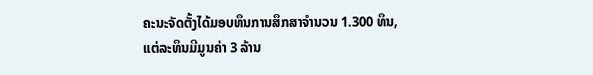ຄະນະຈັດຕັ້ງໄດ້ມອບທຶນການສຶກສາຈໍານວນ 1.300 ທຶນ, ແຕ່ລະທຶນມີມູນຄ່າ 3 ລ້ານ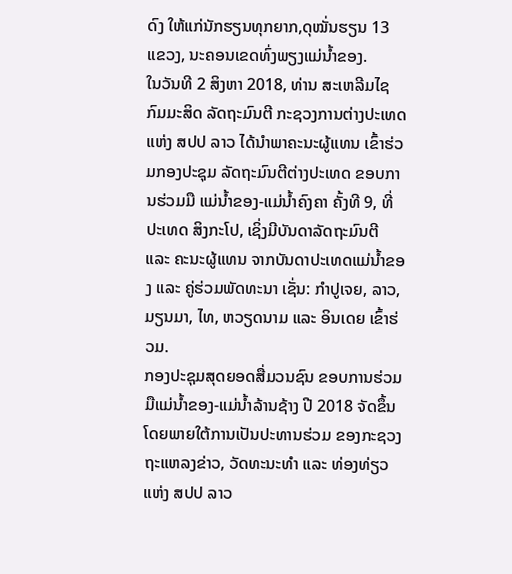ດົງ ໃຫ້ແກ່ນັກຮຽນທຸກຍາກ,ດຸໝັ່ນຮຽນ 13 ແຂວງ, ນະຄອນເຂດທົ່ງພຽງແມ່ນໍ້າຂອງ.
ໃນວັນທີ 2 ສິງຫາ 2018, ທ່ານ ສະເຫລີມໄຊ ກົມມະສິດ ລັດຖະມົນຕີ ກະຊວງການຕ່າງປະເທດ ແຫ່ງ ສປປ ລາວ ໄດ້ນຳພາຄະນະຜູ້ແທນ ເຂົ້າຮ່ວມກອງປະຊຸມ ລັດຖະມົນຕີຕ່າງປະເທດ ຂອບການຮ່ວມມື ແມ່ນໍ້າຂອງ-ແມ່ນໍ້າຄົງຄາ ຄັ້ງທີ 9, ທີ່ ປະເທດ ສິງກະໂປ, ເຊິ່ງມີບັນດາລັດຖະມົນຕີ ແລະ ຄະນະຜູ້ແທນ ຈາກບັນດາປະເທດແມ່ນໍ້າຂອງ ແລະ ຄູ່ຮ່ວມພັດທະນາ ເຊັ່ນ: ກຳປູເຈຍ, ລາວ, ມຽນມາ, ໄທ, ຫວຽດນາມ ແລະ ອິນເດຍ ເຂົ້າຮ່ວມ.
ກອງປະຊຸມສຸດຍອດສື່ມວນຊົນ ຂອບການຮ່ວມມືແມ່ນໍ້າຂອງ-ແມ່ນໍ້າລ້ານຊ້າງ ປີ 2018 ຈັດຂຶ້ນ ໂດຍພາຍໃຕ້ການເປັນປະທານຮ່ວມ ຂອງກະຊວງຖະແຫລງຂ່າວ, ວັດທະນະທໍາ ແລະ ທ່ອງທ່ຽວ ແຫ່ງ ສປປ ລາວ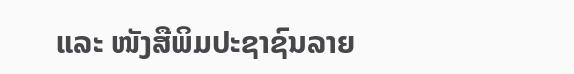ແລະ ໜັງສືພິມປະຊາຊົນລາຍ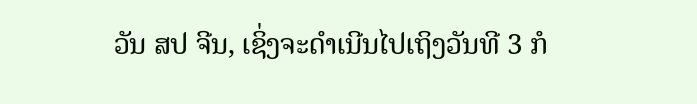ວັນ ສປ ຈີນ, ເຊິ່ງຈະດຳເນີນໄປເຖິງວັນທີ 3 ກໍ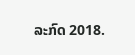ລະກົດ 2018.